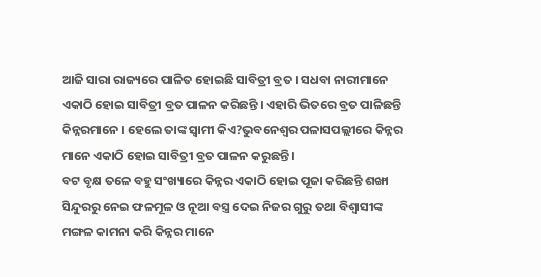ଆଜି ସାରା ରାଜ୍ୟରେ ପାଳିତ ହୋଇଛି ସାବିତ୍ରୀ ବ୍ରତ । ସଧବା ନାରୀମାନେ ଏକାଠି ହୋଇ ସାବିତ୍ରୀ ବ୍ରତ ପାଳନ କରିଛନ୍ତି । ଏହାରି ଭିତରେ ବ୍ରତ ପାଳିଛନ୍ତି କିନ୍ନରମାନେ । ହେଲେ ତାଙ୍କ ସ୍ୱାମୀ କିଏ?ଭୁବନେଶ୍ୱର ପଳାସପଲ୍ଲୀରେ କିନ୍ନର ମାନେ ଏକାଠି ହୋଇ ସାବିତ୍ରୀ ବ୍ରତ ପାଳନ କରୁଛନ୍ତି ।
ବଟ ବୃକ୍ଷ ତଳେ ବହୁ ସଂଖ୍ୟାରେ କିନ୍ନର ଏକାଠି ହୋଇ ପୂଜା କରିଛନ୍ତି ଶଙ୍ଖା ସିନ୍ଦୁରରୁ ନେଇ ଫଳମୂଳ ଓ ନୂଆ ବସ୍ତ୍ର ଦେଇ ନିଜର ଗୁରୁ ତଥା ବିଶ୍ୱାସୀଙ୍କ ମଙ୍ଗଳ କାମନା କରି କିନ୍ନର ମାନେ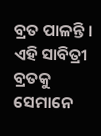ବ୍ରତ ପାଳନ୍ତି । ଏହି ସାବିତ୍ରୀ ବ୍ରତକୁ ସେମାନେ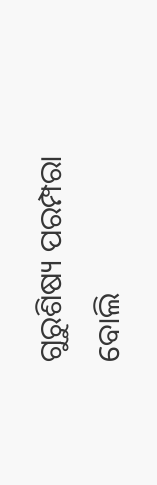ଗୁରୁଶିଷ୍ୟ ପରମ୍ପରା ବୋଲି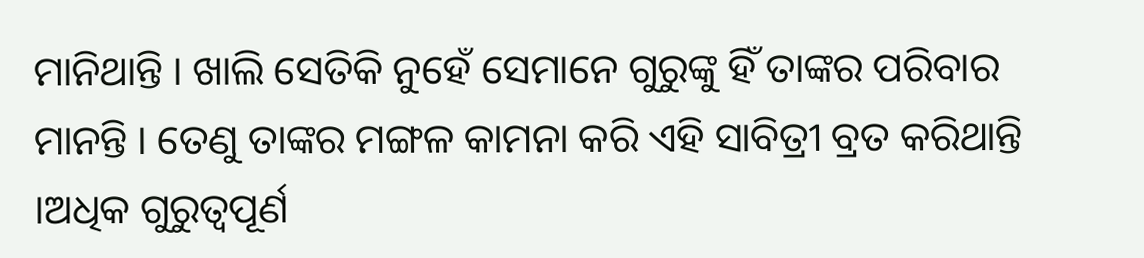ମାନିଥାନ୍ତି । ଖାଲି ସେତିକି ନୁହେଁ ସେମାନେ ଗୁରୁଙ୍କୁ ହିଁ ତାଙ୍କର ପରିବାର ମାନନ୍ତି । ତେଣୁ ତାଙ୍କର ମଙ୍ଗଳ କାମନା କରି ଏହି ସାବିତ୍ରୀ ବ୍ରତ କରିଥାନ୍ତି ।ଅଧିକ ଗୁରୁତ୍ୱପୂର୍ଣ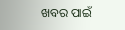ଖବର ପାଇଁ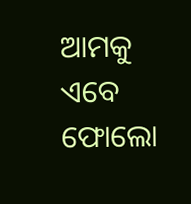ଆମକୁ ଏବେ ଫୋଲୋ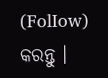(FolIow) କରନ୍ତୁ ।